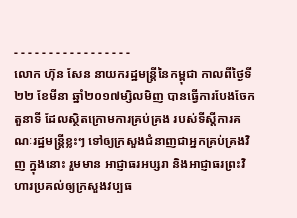- - - - - - - - - - - - - - - - -
លោក ហ៊ុន សែន នាយករដ្ឋមន្រ្តីនៃកម្ពុជា កាលពីថ្ងៃទី ២២ ខែមីនា ឆ្នាំ២០១៧ម្សិលមិញ បានធ្វើការបែងចែកតួនាទី ដែលស្ថិតក្រោមការគ្រប់គ្រង របស់ទីស្ដីការគណៈរដ្ឋមន្រ្តីខ្លះៗ ទៅឲ្យក្រសួងជំនាញជាអ្នកគ្រប់គ្រងវិញ ក្នុងនោះ រួមមាន អាជ្ញាធរអប្សរា និងអាជ្ញាធរព្រះវិហារប្រគល់ឲ្យក្រសួងវប្បធ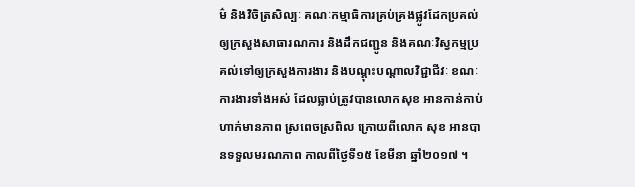ម៌ និងវិចិត្រសិល្បៈ គណៈកម្មាធិការគ្រប់គ្រងផ្លូវដែកប្រគល់ឲ្យក្រសួងសាធារណការ និងដឹកជញ្ជូន និងគណៈវិស្វកម្មប្រគល់ទៅឲ្យក្រសួងការងារ និងបណ្ដុះបណ្ដាលវិជ្ជាជីវៈ ខណៈការងារទាំងអស់ ដែលធ្លាប់ត្រូវបានលោកសុខ អានកាន់កាប់ហាក់មានភាព ស្រពេចស្រពិល ក្រោយពីលោក សុខ អានបានទទួលមរណភាព កាលពីថ្ងៃទី១៥ ខែមីនា ឆ្នាំ២០១៧ ។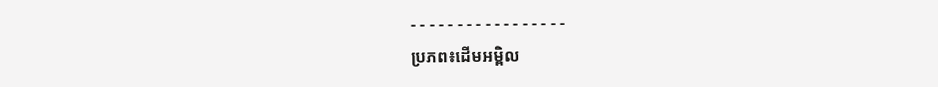- - - - - - - - - - - - - - - - -
ប្រភព៖ដើមអម្ពិល